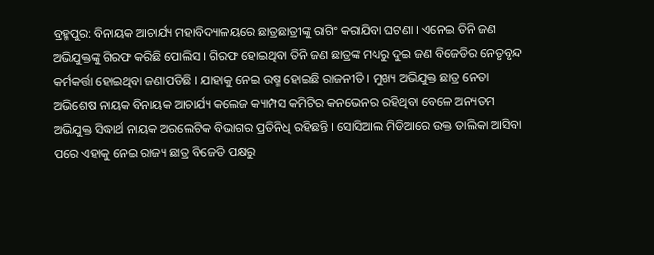ବ୍ରହ୍ମପୁର: ବିନାୟକ ଆଚାର୍ଯ୍ୟ ମହାବିଦ୍ୟାଳୟରେ ଛାତ୍ରଛାତ୍ରୀଙ୍କୁ ରାଗିଂ କରାଯିବା ଘଟଣା । ଏନେଇ ତିନି ଜଣ ଅଭିଯୁକ୍ତଙ୍କୁ ଗିରଫ କରିଛି ପୋଲିସ । ଗିରଫ ହୋଇଥିବା ତିନି ଜଣ ଛାତ୍ରଙ୍କ ମଧ୍ୟରୁ ଦୁଇ ଜଣ ବିଜେଡିର ନେତୃବୃନ୍ଦ କର୍ମକର୍ତ୍ତା ହୋଇଥିବା ଜଣାପଡିଛି । ଯାହାକୁ ନେଇ ଉଷ୍ମ ହୋଇଛି ରାଜନୀତି । ମୁଖ୍ୟ ଅଭିଯୁକ୍ତ ଛାତ୍ର ନେତା ଅଭିଶେଷ ନାୟକ ବିନାୟକ ଆଚାର୍ଯ୍ୟ କଲେଜ କ୍ୟାମ୍ପସ କମିଟିର କନଭେନର ରହିଥିବା ବେଳେ ଅନ୍ୟତମ ଅଭିଯୁକ୍ତ ସିଦ୍ଧାର୍ଥ ନାୟକ ଅରଲେଟିକ ବିଭାଗର ପ୍ରତିନିଧି ରହିଛନ୍ତି । ସୋସିଆଲ ମିଡିଆରେ ଉକ୍ତ ତାଲିକା ଆସିବା ପରେ ଏହାକୁ ନେଇ ରାଜ୍ୟ ଛାତ୍ର ବିଜେଡି ପକ୍ଷରୁ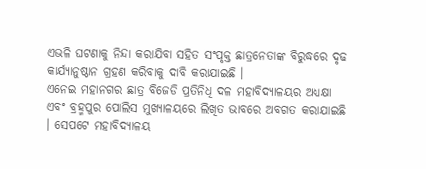ଏଭଳି ଘଟଣାକୁ ନିନ୍ଦା କରାଯିବା ସହିତ ସଂପୃକ୍ତ ଛାତ୍ରନେତାଙ୍କ ବିରୁଦ୍ଧରେ ଦୃଢ କାର୍ଯ୍ୟାନୁଷ୍ଠାନ ଗ୍ରହଣ କରିବାକୁ ଦାବି କରାଯାଇଛି ।
ଏନେଇ ମହାନଗର ଛାତ୍ର ବିଜେଡି ପ୍ରତିନିଧି ଦଳ ମହାବିଦ୍ୟାଳୟର ଅଧ୍ୟକ୍ଷା ଏବଂ ବ୍ରହ୍ମପୁର ପୋଲିସ ମୁଖ୍ୟାଳୟରେ ଲିଖିତ ଭାବରେ ଅବଗତ କରାଯାଇଛି । ସେପଟେ ମହାବିଦ୍ୟାଳୟ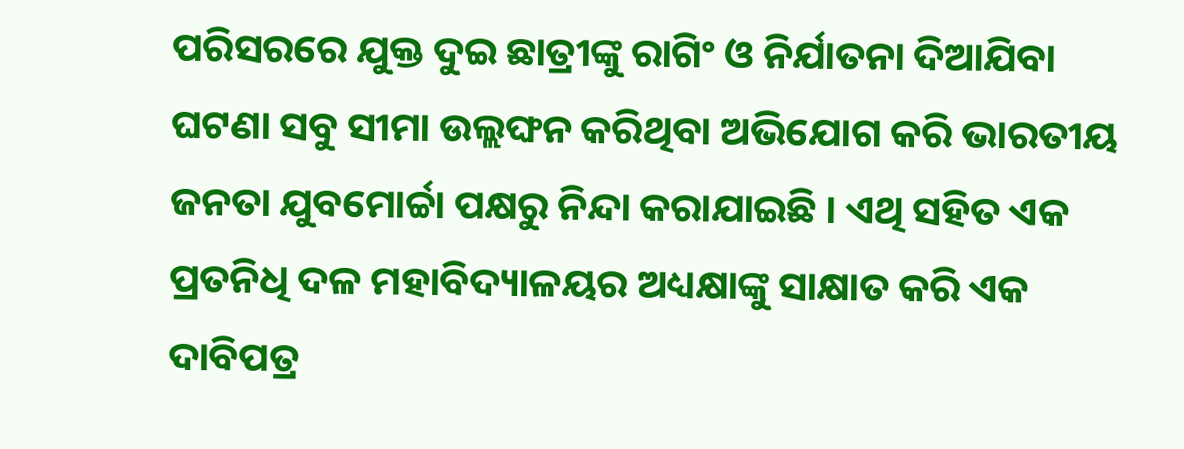ପରିସରରେ ଯୁକ୍ତ ଦୁଇ ଛାତ୍ରୀଙ୍କୁ ରାଗିଂ ଓ ନିର୍ଯାତନା ଦିଆଯିବା ଘଟଣା ସବୁ ସୀମା ଉଲ୍ଲଙ୍ଘନ କରିଥିବା ଅଭିଯୋଗ କରି ଭାରତୀୟ ଜନତା ଯୁବମୋର୍ଚ୍ଚା ପକ୍ଷରୁ ନିନ୍ଦା କରାଯାଇଛି । ଏଥି ସହିତ ଏକ ପ୍ରତନିଧି ଦଳ ମହାବିଦ୍ୟାଳୟର ଅଧ୍ୟକ୍ଷାଙ୍କୁ ସାକ୍ଷାତ କରି ଏକ ଦାବିପତ୍ର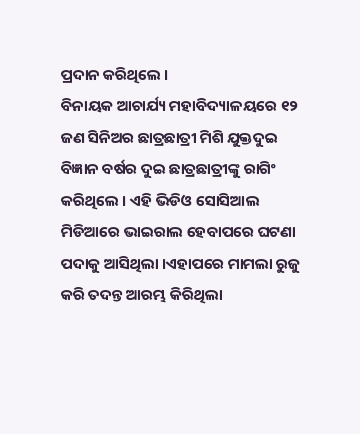ପ୍ରଦାନ କରିଥିଲେ ।
ବିନାୟକ ଆଚାର୍ଯ୍ୟ ମହାବିଦ୍ୟାଳୟରେ ୧୨ ଜଣ ସିନିଅର ଛାତ୍ରଛାତ୍ରୀ ମିଶି ଯୁକ୍ତଦୁଇ ବିଜ୍ଞାନ ବର୍ଷର ଦୁଇ ଛାତ୍ରଛାତ୍ରୀଙ୍କୁ ରାଗିଂ କରିଥିଲେ । ଏହି ଭିଡିଓ ସୋସିଆଲ ମିଡିଆରେ ଭାଇରାଲ ହେବାପରେ ଘଟଣା ପଦାକୁ ଆସିଥିଲା ।ଏହାପରେ ମାମଲା ରୁଜୁ କରି ତଦନ୍ତ ଆରମ୍ଭ କିରିଥିଲା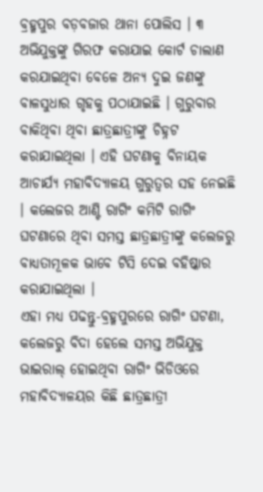ବ୍ରହ୍ମପୁର ବଡ଼ବଜାର ଥାନା ପୋଲିସ । ୩ ଅଭିଯୁକ୍ତଙ୍କୁ ଗିରଫ କରାଯାଇ କୋର୍ଟ ଚାଲାଣ କରଯାଇଥିବା ବେଳେ ଅନ୍ୟ ଦୁଇ ଜଣଙ୍କୁ ବାଳସୁଧାର ଗୃହକୁ ପଠାଯାଇଛି । ଗୁରୁବାର ବାକିଥିବା ଥିବା ଛାତ୍ରଛାତ୍ରୀଙ୍କୁ ଚିହ୍ନଟ କରାଯାଇଥିଲା । ଏହି ଘଟଣାକୁ ବିନାୟକ ଆଚାର୍ଯ୍ୟ ମହାବିଦ୍ୟାଳୟ ଗୁରୁତ୍ବର ସହ ନେଇଛି । କଲେଜର ଆଣ୍ଟି ରାଗିଂ କମିଟି ରାଗିଂ ଘଟଣାରେ ଥିବା ସମସ୍ତ ଛାତ୍ରଛାତ୍ରୀଙ୍କୁ କଲେଜରୁ ବାଧ୍ୟତାମୂଳକ ଭାବେ ଟିସି ଦେଇ ବହିଷ୍କାର କରାଯାଇଥିଲା ।
ଏହା ମଧ୍ୟ ପଢନ୍ତୁ-ବ୍ରହ୍ମପୁରରେ ରାଗିଂ ଘଟଣା, କଲେଜରୁ ବିଦା ହେଲେ ସମସ୍ତ ଅଭିଯୁକ୍ତ
ଭାଇରାଲ୍ ହୋଇଥିବା ରାଗିଂ ଭିଡିଓରେ ମହାବିଦ୍ୟାଳୟର କିଛି ଛାତ୍ରଛାତ୍ରୀ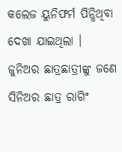କଲେଜ ୟୁନିଫର୍ମ ପିନ୍ଧିଥିବା ଦେଖା ଯାଇଥିଲା । ଜୁନିଅର ଛାତ୍ରଛାତ୍ରୀଙ୍କୁ ଜଣେ ସିନିଅର ଛାତ୍ର ରାଗିଂ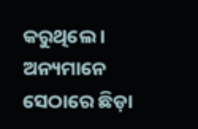କରୁଥିଲେ । ଅନ୍ୟମାନେ ସେଠାରେ ଛିଡ଼ା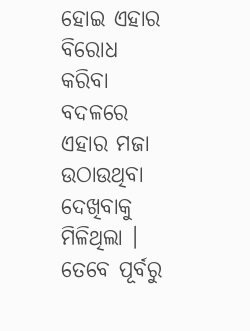ହୋଇ ଏହାର ବିରୋଧ କରିବା ବଦଳରେ ଏହାର ମଜା ଉଠାଉଥିବା ଦେଖିବାକୁ ମିଳିଥିଲା । ତେବେ ପୂର୍ବରୁ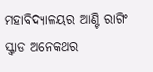ମହାବିଦ୍ୟାଳୟର ଆଣ୍ଟି ରାଗିଂ ସ୍କ୍ବାଡ ଅନେକଥର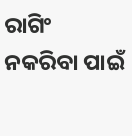ରାଗିଂ ନକରିବା ପାଇଁ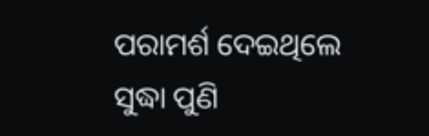ପରାମର୍ଶ ଦେଇଥିଲେ ସୁଦ୍ଧା ପୁଣି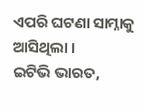ଏପରି ଘଟଣା ସାମ୍ନାକୁ ଆସିଥିଲା ।
ଇଟିଭି ଭାରତ,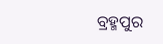ବ୍ରହ୍ମପୁର